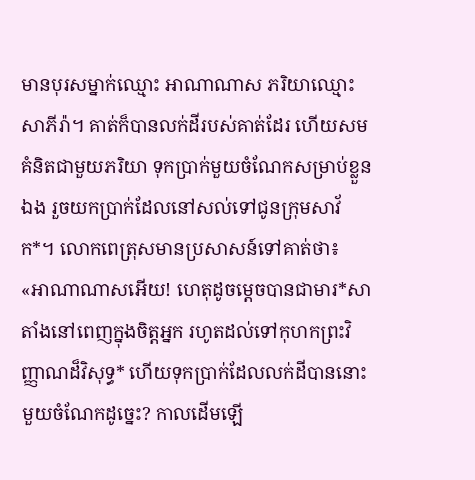មានបុរសម្នាក់ឈ្មោះ អាណាណាស ភរិយាឈ្មោះ សាភីរ៉ា។ គាត់ក៏បានលក់ដីរបស់គាត់ដែរ ហើយសមគំនិតជាមួយភរិយា ទុកប្រាក់មួយចំណែកសម្រាប់ខ្លួនឯង រួចយកប្រាក់ដែលនៅសល់ទៅជូនក្រុមសាវ័ក*។ លោកពេត្រុសមានប្រសាសន៍ទៅគាត់ថា៖ «អាណាណាសអើយ! ហេតុដូចម្ដេចបានជាមារ*សាតាំងនៅពេញក្នុងចិត្តអ្នក រហូតដល់ទៅកុហកព្រះវិញ្ញាណដ៏វិសុទ្ធ* ហើយទុកប្រាក់ដែលលក់ដីបាននោះមួយចំណែកដូច្នេះ? កាលដើមឡើ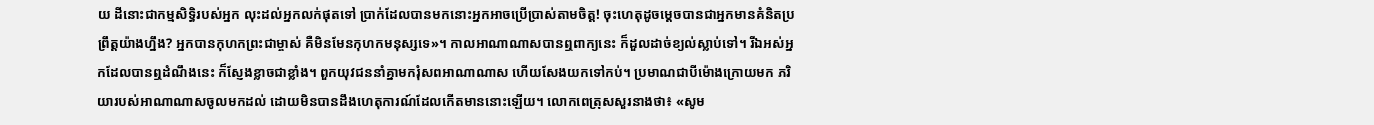យ ដីនោះជាកម្មសិទ្ធិរបស់អ្នក លុះដល់អ្នកលក់ផុតទៅ ប្រាក់ដែលបានមកនោះអ្នកអាចប្រើប្រាស់តាមចិត្ត! ចុះហេតុដូចម្ដេចបានជាអ្នកមានគំនិតប្រព្រឹត្តយ៉ាងហ្នឹង? អ្នកបានកុហកព្រះជាម្ចាស់ គឺមិនមែនកុហកមនុស្សទេ»។ កាលអាណាណាសបានឮពាក្យនេះ ក៏ដួលដាច់ខ្យល់ស្លាប់ទៅ។ រីឯអស់អ្នកដែលបានឮដំណឹងនេះ ក៏ស្ញែងខ្លាចជាខ្លាំង។ ពួកយុវជននាំគ្នាមករុំសពអាណាណាស ហើយសែងយកទៅកប់។ ប្រមាណជាបីម៉ោងក្រោយមក ភរិយារបស់អាណាណាសចូលមកដល់ ដោយមិនបានដឹងហេតុការណ៍ដែលកើតមាននោះឡើយ។ លោកពេត្រុសសួរនាងថា៖ «សូម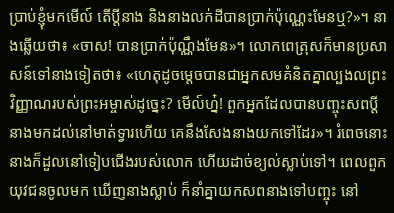ប្រាប់ខ្ញុំមកមើល៍ តើប្ដីនាង និងនាងលក់ដីបានប្រាក់ប៉ុណ្ណេះមែនឬ?»។ នាងឆ្លើយថា៖ «ចាស! បានប្រាក់ប៉ុណ្ណឹងមែន»។ លោកពេត្រុសក៏មានប្រសាសន៍ទៅនាងទៀតថា៖ «ហេតុដូចម្ដេចបានជាអ្នកសមគំនិតគ្នាល្បងលព្រះវិញ្ញាណរបស់ព្រះអម្ចាស់ដូច្នេះ? មើល៍ហ្ន៎! ពួកអ្នកដែលបានបញ្ចុះសពប្ដីនាងមកដល់នៅមាត់ទ្វារហើយ គេនឹងសែងនាងយកទៅដែរ»។ រំពេចនោះ នាងក៏ដួលនៅទៀបជើងរបស់លោក ហើយដាច់ខ្យល់ស្លាប់ទៅ។ ពេលពួកយុវជនចូលមក ឃើញនាងស្លាប់ ក៏នាំគ្នាយកសពនាងទៅបញ្ចុះ នៅ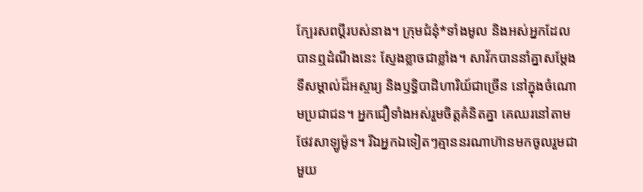ក្បែរសពប្ដីរបស់នាង។ ក្រុមជំនុំ*ទាំងមូល និងអស់អ្នកដែលបានឮដំណឹងនេះ ស្ញែងខ្លាចជាខ្លាំង។ សាវ័កបាននាំគ្នាសម្តែងទីសម្គាល់ដ៏អស្ចារ្យ និងឫទ្ធិបាដិហារិយ៍ជាច្រើន នៅក្នុងចំណោមប្រជាជន។ អ្នកជឿទាំងអស់រួមចិត្តគំនិតគ្នា គេឈរនៅតាមថែវសាឡូម៉ូន។ រីឯអ្នកឯទៀតៗគ្មាននរណាហ៊ានមកចូលរួមជាមួយ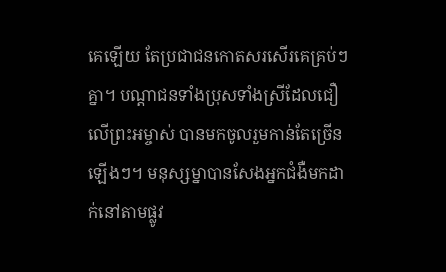គេឡើយ តែប្រជាជនកោតសរសើរគេគ្រប់ៗគ្នា។ បណ្ដាជនទាំងប្រុសទាំងស្រីដែលជឿលើព្រះអម្ចាស់ បានមកចូលរួមកាន់តែច្រើនឡើងៗ។ មនុស្សម្នាបានសែងអ្នកជំងឺមកដាក់នៅតាមផ្លូវ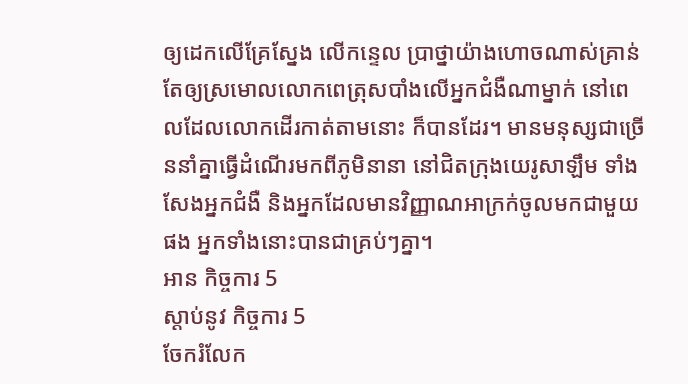ឲ្យដេកលើគ្រែស្នែង លើកន្ទេល ប្រាថ្នាយ៉ាងហោចណាស់គ្រាន់តែឲ្យស្រមោលលោកពេត្រុសបាំងលើអ្នកជំងឺណាម្នាក់ នៅពេលដែលលោកដើរកាត់តាមនោះ ក៏បានដែរ។ មានមនុស្សជាច្រើននាំគ្នាធ្វើដំណើរមកពីភូមិនានា នៅជិតក្រុងយេរូសាឡឹម ទាំងសែងអ្នកជំងឺ និងអ្នកដែលមានវិញ្ញាណអាក្រក់ចូលមកជាមួយផង អ្នកទាំងនោះបានជាគ្រប់ៗគ្នា។
អាន កិច្ចការ 5
ស្ដាប់នូវ កិច្ចការ 5
ចែករំលែក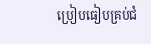ប្រៀបធៀបគ្រប់ជំ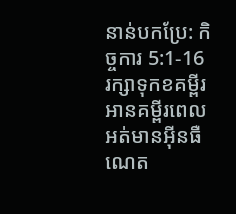នាន់បកប្រែ: កិច្ចការ 5:1-16
រក្សាទុកខគម្ពីរ អានគម្ពីរពេលអត់មានអ៊ីនធឺណេត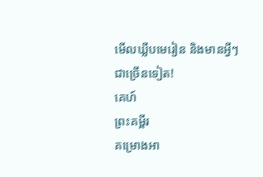មើលឃ្លីបមេរៀន និងមានអ្វីៗជាច្រើនទៀត!
គេហ៍
ព្រះគម្ពីរ
គម្រោងអា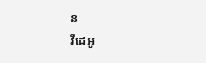ន
វីដេអូ